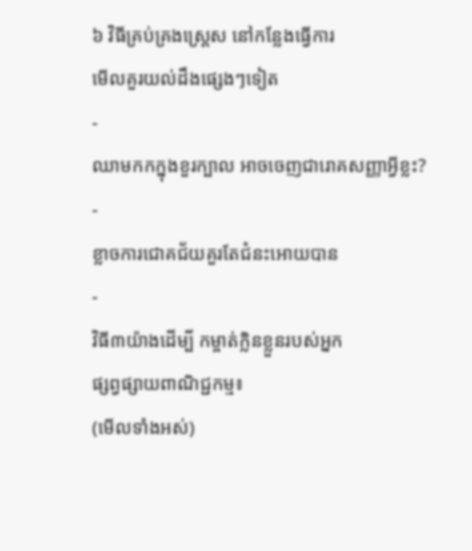៦ វិធីគ្រប់គ្រងស្ត្រេស នៅកន្លែងធ្វើការ
មើលគួរយល់ដឹងផ្សេងៗទៀត
-
ឈាមកកក្នុងខួរក្បាល អាចចេញជារោគសញ្ញាអ្វីខ្លះ?
-
ខ្លាចការជោគជ័យគួរតែជំនះអោយបាន
-
វិធី៣យ៉ាងដើម្បី កម្ចាត់ក្លិនខ្លួនរបស់អ្នក
ផ្សព្វផ្សាយពាណិជ្ជកម្ម៖
(មើលទាំងអស់)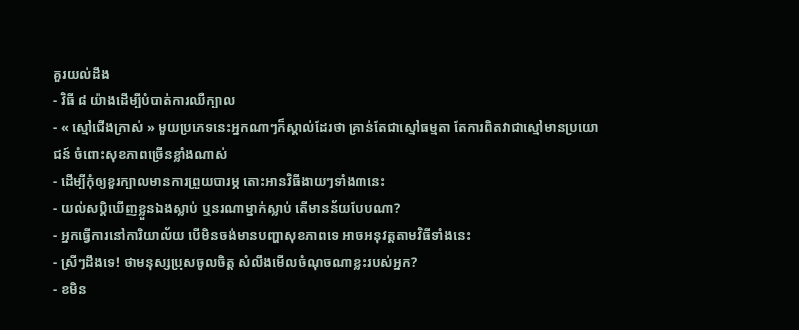គួរយល់ដឹង
- វិធី ៨ យ៉ាងដើម្បីបំបាត់ការឈឺក្បាល
- « ស្មៅជើងក្រាស់ » មួយប្រភេទនេះអ្នកណាៗក៏ស្គាល់ដែរថា គ្រាន់តែជាស្មៅធម្មតា តែការពិតវាជាស្មៅមានប្រយោជន៍ ចំពោះសុខភាពច្រើនខ្លាំងណាស់
- ដើម្បីកុំឲ្យខួរក្បាលមានការព្រួយបារម្ភ តោះអានវិធីងាយៗទាំង៣នេះ
- យល់សប្តិឃើញខ្លួនឯងស្លាប់ ឬនរណាម្នាក់ស្លាប់ តើមានន័យបែបណា?
- អ្នកធ្វើការនៅការិយាល័យ បើមិនចង់មានបញ្ហាសុខភាពទេ អាចអនុវត្តតាមវិធីទាំងនេះ
- ស្រីៗដឹងទេ! ថាមនុស្សប្រុសចូលចិត្ត សំលឹងមើលចំណុចណាខ្លះរបស់អ្នក?
- ខមិន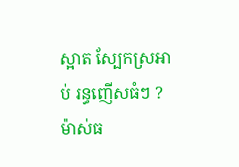ស្អាត ស្បែកស្រអាប់ រន្ធញើសធំៗ ? ម៉ាស់ធ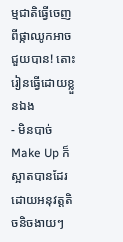ម្មជាតិធ្វើចេញពីផ្កាឈូកអាចជួយបាន! តោះរៀនធ្វើដោយខ្លួនឯង
- មិនបាច់ Make Up ក៏ស្អាតបានដែរ ដោយអនុវត្តតិចនិចងាយៗ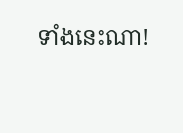ទាំងនេះណា!